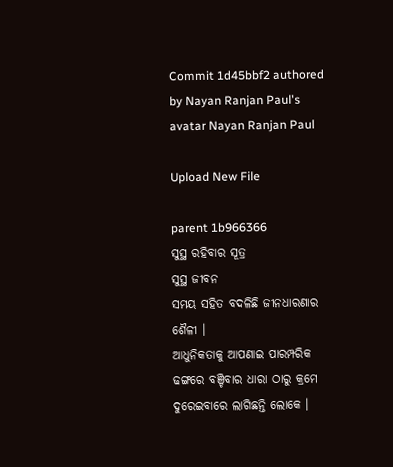Commit 1d45bbf2 authored by Nayan Ranjan Paul's avatar Nayan Ranjan Paul

Upload New File

parent 1b966366
ସୁସ୍ଥ ରହିବାର ସୂତ୍ର
ସୁସ୍ଥ ଜୀବନ
ସମୟ ସହିତ ବଦଳିଛି ଜୀନଧାରଣାର ଶୈଳୀ ।
ଆଧୁନିକତାକୁ ଆପଣାଇ ପାରମ୍ପରିକ ଢଙ୍ଗରେ ବଞ୍ଚିବାର ଧାରା ଠାରୁ କ୍ରମେ ଦୁରେଇବାରେ ଲାଗିଛନ୍ତି ଲୋକେ ।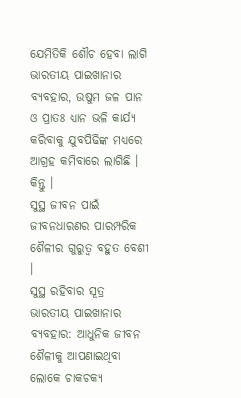ଯେମିତିକି ଶୌଚ ହେବା ଲାଗି ଭାରତୀୟ ପାଇଖାନାର ବ୍ୟବହାର, ଉଷୁମ ଜଳ ପାନ ଓ ପ୍ରାତଃ ଧ୍ୟାନ ଭଳି କାର୍ଯ୍ୟ କରିବାକୁ ଯୁବପିଢିଙ୍କ ମଧ୍ୟରେ ଆଗ୍ରହ କମିବାରେ ଲାଗିଛି ।
କିନ୍ତୁ ।
ସୁସ୍ଥ ଜୀବନ ପାଇଁ ଜୀବନଧାରଣର ପାରମ୍ପରିକ ଶୈଳୀର ଗୁରୁତ୍ୱ ବହୁତ ବେଶୀ ।
ସୁସ୍ଥ ରହିବାର ସୂତ୍ର
ଭାରତୀୟ ପାଇଖାନାର ବ୍ୟବହାର: ଆଧୁନିକ ଜୀବନ ଶୈଳୀକୁ ଆପଣାଇଥିବା ଲୋକେ ଚାକଚକ୍ୟ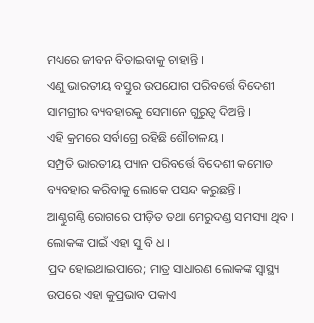ମଧ୍ୟରେ ଜୀବନ ବିତାଇବାକୁ ଚାହାନ୍ତି ।
ଏଣୁ ଭାରତୀୟ ବସ୍ତୁର ଉପଯୋଗ ପରିବର୍ତ୍ତେ ବିଦେଶୀ ସାମଗ୍ରୀର ବ୍ୟବହାରକୁ ସେମାନେ ଗୁରୁତ୍ଵ ଦିଅନ୍ତି ।
ଏହି କ୍ରମରେ ସର୍ବାଗ୍ରେ ରହିଛି ଶୌଚାଳୟ ।
ସମ୍ପ୍ରତି ଭାରତୀୟ ପ୍ୟାନ ପରିବର୍ତ୍ତେ ବିଦେଶୀ କମୋଡ ବ୍ୟବହାର କରିବାକୁ ଲୋକେ ପସନ୍ଦ କରୁଛନ୍ତି ।
ଆଣ୍ଠୁଗଣ୍ଠି ରୋଗରେ ପୀଡ଼ିତ ତଥା ମେରୁଦଣ୍ଡ ସମସ୍ୟା ଥିବ ।
ଲୋକଙ୍କ ପାଇଁ ଏହା ସୁ ବି ଧ ।
ପ୍ରଦ ହୋଇଥାଇପାରେ; ମାତ୍ର ସାଧାରଣ ଲୋକଙ୍କ ସ୍ୱାସ୍ଥ୍ୟ ଉପରେ ଏହା କୁପ୍ରଭାବ ପକାଏ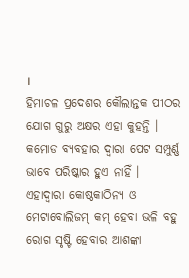।
ହିମାଚଳ ପ୍ରଦେଶର କୌଲାନ୍ତକ ପୀଠର ଯୋଗ ଗୁରୁ ଅକ୍ଷର ଏହା କୁହନ୍ତି ।
କମୋଡ ବ୍ୟବହାର ଦ୍ଵାରା ପେଟ ସମ୍ପୁର୍ଣ୍ଣ ଭାବେ ପରିଷ୍କାର ହୁଏ ନାହିଁ ।
ଏହାଦ୍ଵାରା କୋଷ୍ଠକାଠିନ୍ୟ ଓ ମେଟାବୋଲିଜମ୍ କମ୍ ହେବା ଭଳି ବହୁ ରୋଗ ସୃଷ୍ଟି ହେବାର ଆଶଙ୍କା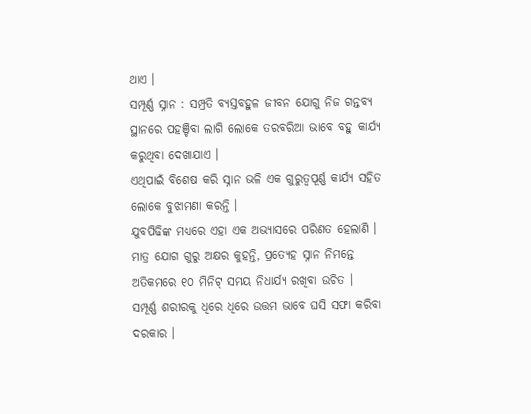ଥାଏ ।
ସମ୍ପୂର୍ଣ୍ଣ ସ୍ନାନ : ସମ୍ପ୍ରତି ବ୍ୟସ୍ତବହୁଳ ଜୀବନ ଯୋଗୁ ନିଜ ଗନ୍ତବ୍ୟ ସ୍ଥାନରେ ପହଞ୍ଚିବା ଲାଗି ଲୋକେ ତରବରିଆ ଭାବେ ବହୁ କାର୍ଯ୍ୟ କରୁଥିବା ଦେଖାଯାଏ ।
ଏଥିପାଇଁ ବିଶେଷ କରି ସ୍ନାନ ଭଳି ଏକ ଗୁରୁତ୍ଵପୂର୍ଣ୍ଣ କାର୍ଯ୍ୟ ସହିତ ଲୋକେ ବୁଝାମଣା କରନ୍ତି ।
ଯୁବପିଢିଙ୍କ ମଧ୍ୟରେ ଏହା ଏକ ଅଭ୍ୟାସରେ ପରିଣତ ହେଲାଣି ।
ମାତ୍ର ଯୋଗ ଗୁରୁ ଅକ୍ଷର କୁହନ୍ତି, ପ୍ରତ୍ୟେହ ସ୍ନାନ ନିମନ୍ତେ ଅତିକମରେ ୧୦ ମିନିଟ୍ ସମୟ ନିଧାର୍ଯ୍ୟ ରଖିବା ଉଚିତ ।
ସମ୍ପୂର୍ଣ୍ଣ ଶରୀରକୁ ଧିରେ ଧିରେ ଉତ୍ତମ ଭାବେ ଘସି ସଫା କରିବା ଦରକାର ।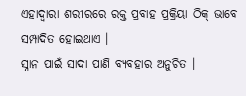ଏହାଦ୍ଵାରା ଶରୀରରେ ରକ୍ତ ପ୍ରବାହ ପ୍ରକ୍ରିୟା ଠିକ୍ ଭାବେ ସମ୍ପାଦିତ ହୋଇଥାଏ ।
ସ୍ନାନ ପାଇଁ ସାଦା ପାଣି ବ୍ୟବହାର ଅନୁଚିତ ।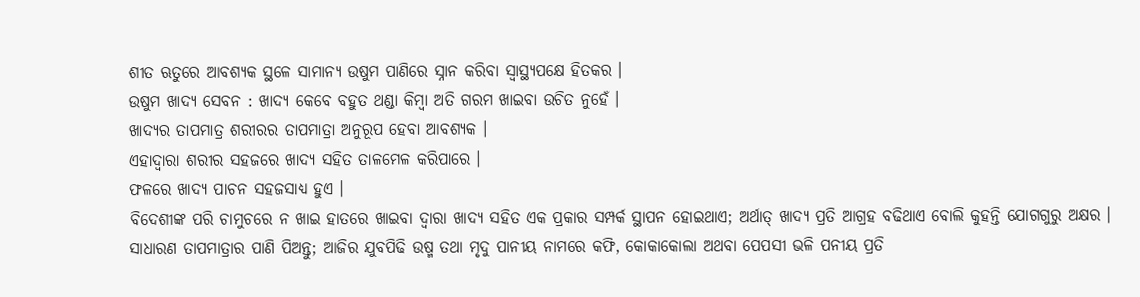ଶୀତ ଋତୁରେ ଆବଶ୍ୟକ ସ୍ଥଳେ ସାମାନ୍ୟ ଉଷୁମ ପାଣିରେ ସ୍ନାନ କରିବା ସ୍ୱାସ୍ଥ୍ୟପକ୍ଷେ ହିତକର ।
ଉଷୁମ ଖାଦ୍ୟ ସେବନ : ଖାଦ୍ୟ କେବେ ବହୁତ ଥଣ୍ଡା କିମ୍ବା ଅତି ଗରମ ଖାଇବା ଉଚିତ ନୁହେଁ ।
ଖାଦ୍ୟର ତାପମାତ୍ର ଶରୀରର ତାପମାତ୍ରା ଅନୁରୂପ ହେବା ଆବଶ୍ୟକ ।
ଏହାଦ୍ଵାରା ଶରୀର ସହଜରେ ଖାଦ୍ୟ ସହିତ ତାଳମେଳ କରିପାରେ ।
ଫଳରେ ଖାଦ୍ୟ ପାଚନ ସହଜସାଧ୍ୟ ହୁଏ ।
ବିଦେଶୀଙ୍କ ପରି ଚାମୁଚରେ ନ ଖାଇ ହାତରେ ଖାଇବା ଦ୍ଵାରା ଖାଦ୍ୟ ସହିତ ଏକ ପ୍ରକାର ସମ୍ପର୍କ ସ୍ଥାପନ ହୋଇଥାଏ; ଅର୍ଥାତ୍ ଖାଦ୍ୟ ପ୍ରତି ଆଗ୍ରହ ବଢିଥାଏ ବୋଲି କୁହନ୍ତି ଯୋଗଗୁରୁ ଅକ୍ଷର ।
ସାଧାରଣ ତାପମାତ୍ରାର ପାଣି ପିଅନ୍ତୁ; ଆଜିର ଯୁବପିଢି ଉଷ୍ମ ତଥା ମୃଦୁ ପାନୀୟ ନାମରେ କଫି, କୋକାକୋଲା ଅଥବା ପେପସୀ ଭଳି ପନୀୟ ପ୍ରତି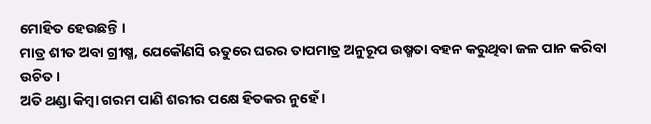ମୋହିତ ହେଉଛନ୍ତି ।
ମାତ୍ର ଶୀତ ଅବା ଗ୍ରୀଷ୍ମ, ଯେକୌଣସି ଋତୁରେ ଘରର ତାପମାତ୍ର ଅନୁରୂପ ଉଷ୍ମତା ବହନ କରୁଥିବା ଜଳ ପାନ କରିବା ଉଚିତ ।
ଅତି ଥଣ୍ଡା କିମ୍ବା ଗରମ ପାଣି ଶରୀର ପକ୍ଷେ ହିତକର ନୁହେଁ ।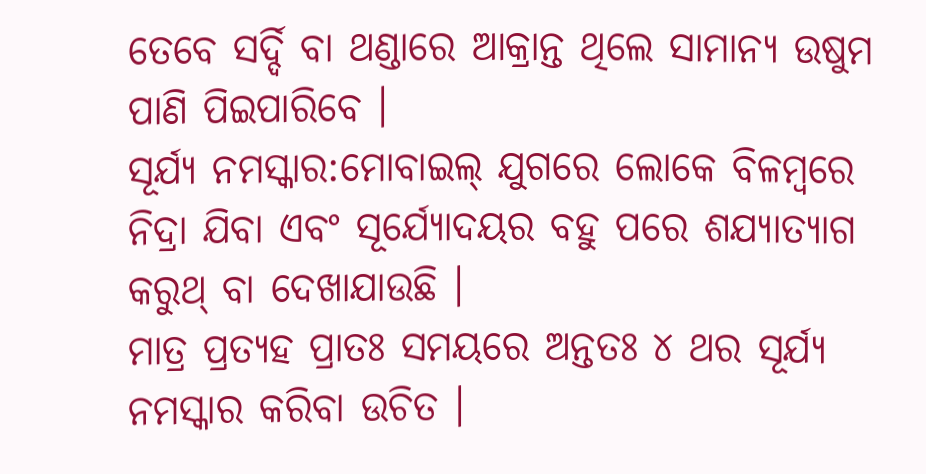ତେବେ ସର୍ଦ୍ଦି ବା ଥଣ୍ଡାରେ ଆକ୍ରାନ୍ତ ଥିଲେ ସାମାନ୍ୟ ଉଷୁମ ପାଣି ପିଇପାରିବେ ।
ସୂର୍ଯ୍ୟ ନମସ୍କାର:ମୋବାଇଲ୍ ଯୁଗରେ ଲୋକେ ବିଳମ୍ବରେ ନିଦ୍ରା ଯିବା ଏବଂ ସୂର୍ଯ୍ୟୋଦୟର ବହୁ ପରେ ଶଯ୍ୟାତ୍ୟାଗ କରୁଥ୍ ବା ଦେଖାଯାଉଛି ।
ମାତ୍ର ପ୍ରତ୍ୟହ ପ୍ରାତଃ ସମୟରେ ଅନ୍ତତଃ ୪ ଥର ସୂର୍ଯ୍ୟ ନମସ୍କାର କରିବା ଉଚିତ ।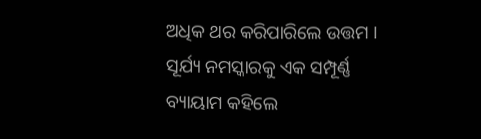ଅଧିକ ଥର କରିପାରିଲେ ଉତ୍ତମ ।
ସୂର୍ଯ୍ୟ ନମସ୍କାରକୁ ଏକ ସମ୍ପୂର୍ଣ୍ଣ ବ୍ୟାୟାମ କହିଲେ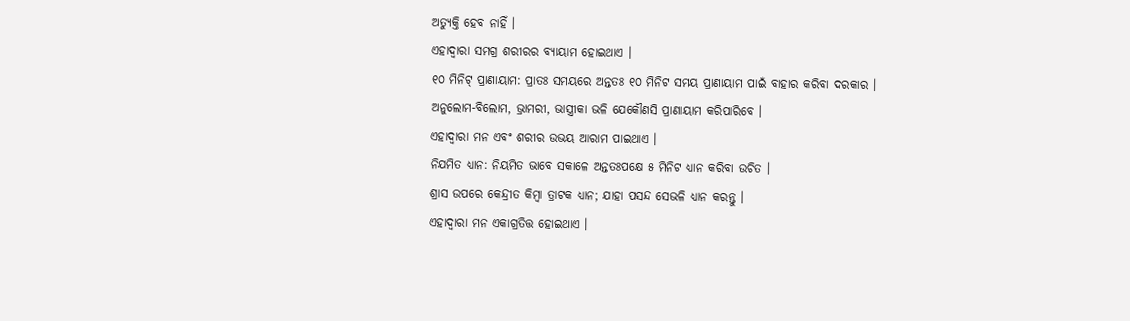ଅତ୍ୟୁକ୍ତି ହେବ ନାହିଁ ।
ଏହାଦ୍ଵାରା ସମଗ୍ର ଶରୀରର ବ୍ୟାୟାମ ହୋଇଥାଏ ।
୧୦ ମିନିଟ୍ ପ୍ରାଣାୟାମ: ପ୍ରାତଃ ସମୟରେ ଅନ୍ତତଃ ୧୦ ମିନିଟ ସମୟ ପ୍ରାଣାୟାମ ପାଇଁ ବାହାର କରିବା ଦରକାର ।
ଅନୁଲୋମ-ବିଲୋମ, ଭ୍ରାମରୀ, ଭାସ୍ତ୍ରୀକା ଭଳି ଯେକୌଣସି ପ୍ରାଣାୟାମ କରିପାରିବେ ।
ଏହାଦ୍ଵାରା ମନ ଏବଂ ଶରୀର ଉଭୟ ଆରାମ ପାଇଥାଏ ।
ନିଯମିତ ଧ୍ୟାନ: ନିୟମିତ ଭାବେ ସକାଳେ ଅନ୍ତତଃପକ୍ଷେ ୫ ମିନିଟ ଧ୍ୟାନ କରିବା ଉଚିତ ।
ଶ୍ରାସ ଉପରେ କେନ୍ଦ୍ରୀତ କିମ୍ବା ତ୍ରାଟକ ଧ୍ୟାନ; ଯାହା ପସନ୍ଦ ସେଭଳି ଧ୍ୟାନ କରନ୍ତୁ ।
ଏହାଦ୍ଵାରା ମନ ଏକାଗ୍ରତିତ୍ତ ହୋଇଥାଏ ।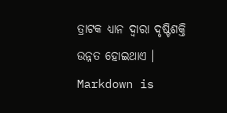ତ୍ରାଟକ ଧ୍ୟାନ ଦ୍ଵାରା ଦୃଷ୍ଟିଶକ୍ତି ଉନ୍ନତ ହୋଇଥାଏ ।
Markdown is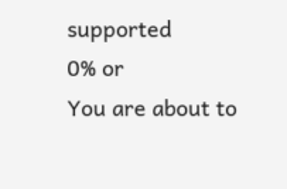supported
0% or
You are about to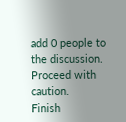add 0 people to the discussion. Proceed with caution.
Finish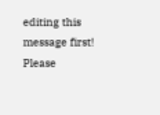editing this message first!
Please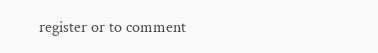register or to comment